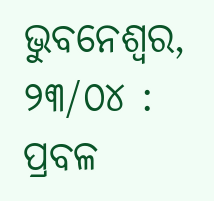ଭୁବନେଶ୍ୱର, ୨୩/୦୪ : ପ୍ରବଳ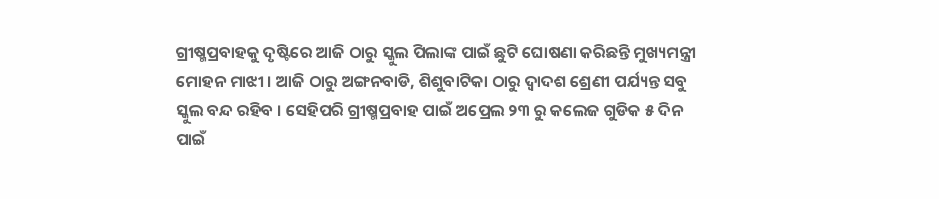ଗ୍ରୀଷ୍ମପ୍ରବାହକୁ ଦୃଷ୍ଟିରେ ଆଜି ଠାରୁ ସ୍କୁଲ ପିଲାଙ୍କ ପାଇଁ ଛୁଟି ଘୋଷଣା କରିଛନ୍ତି ମୁଖ୍ୟମନ୍ତ୍ରୀ ମୋହନ ମାଝୀ । ଆଜି ଠାରୁ ଅଙ୍ଗନବାଡି, ଶିଶୁବାଟିକା ଠାରୁ ଦ୍ବାଦଶ ଶ୍ରେଣୀ ପର୍ଯ୍ୟନ୍ତ ସବୁ ସ୍କୁଲ ବନ୍ଦ ରହିବ । ସେହିପରି ଗ୍ରୀଷ୍ମପ୍ରବାହ ପାଇଁ ଅପ୍ରେଲ ୨୩ ରୁ କଲେଜ ଗୁଡିକ ୫ ଦିନ ପାଇଁ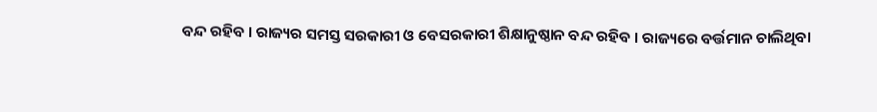ବନ୍ଦ ରହିବ । ରାଜ୍ୟର ସମସ୍ତ ସରକାରୀ ଓ ବେସରକାରୀ ଶିକ୍ଷାନୁଷ୍ଠାନ ବନ୍ଦ ରହିବ । ରାଜ୍ୟରେ ବର୍ତ୍ତମାନ ଚାଲିଥିବା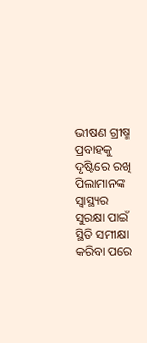ଭୀଷଣ ଗ୍ରୀଷ୍ମ ପ୍ରବାହକୁ ଦୃଷ୍ଟିରେ ରଖି ପିଲାମାନଙ୍କ ସ୍ବାସ୍ଥ୍ୟର ସୁରକ୍ଷା ପାଇଁ ସ୍ଥିତି ସମୀକ୍ଷା କରିବା ପରେ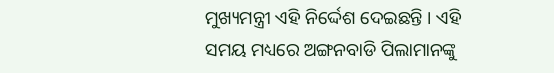ମୁଖ୍ୟମନ୍ତ୍ରୀ ଏହି ନିର୍ଦ୍ଦେଶ ଦେଇଛନ୍ତି । ଏହି ସମୟ ମଧ୍ୟରେ ଅଙ୍ଗନବାଡି ପିଲାମାନଙ୍କୁ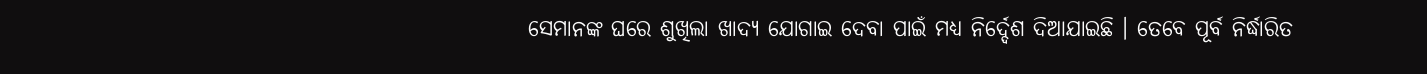ସେମାନଙ୍କ ଘରେ ଶୁଖିଲା ଖାଦ୍ୟ ଯୋଗାଇ ଦେବା ପାଇଁ ମଧ୍ୟ ନିର୍ଦ୍ଦେଶ ଦିଆଯାଇଛି । ତେବେ ପୂର୍ବ ନିର୍ଦ୍ଧାରିତ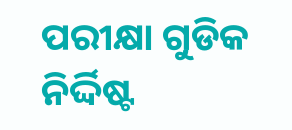ପରୀକ୍ଷା ଗୁଡିକ ନିର୍ଦ୍ଦିଷ୍ଟ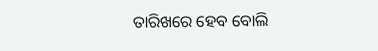ତାରିଖରେ ହେବ ବୋଲି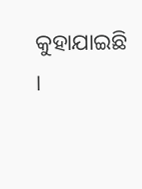କୁହାଯାଇଛି ।